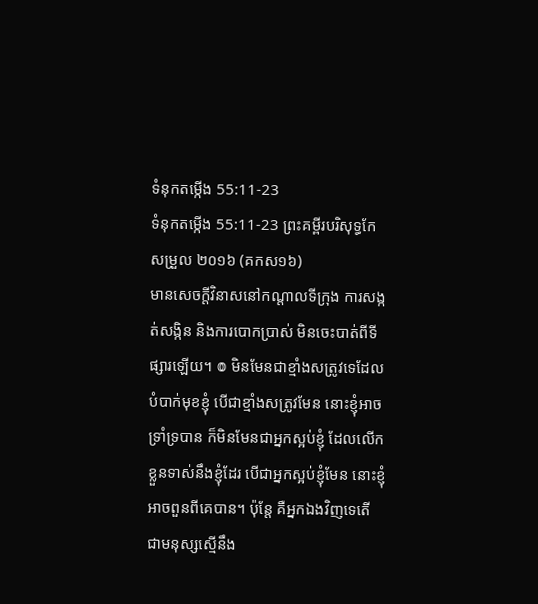ទំនុកតម្កើង 55:11-23
ទំនុកតម្កើង 55:11-23 ព្រះគម្ពីរបរិសុទ្ធកែសម្រួល ២០១៦ (គកស១៦)
មានសេចក្ដីវិនាសនៅកណ្ដាលទីក្រុង ការសង្កត់សង្កិន និងការបោកប្រាស់ មិនចេះបាត់ពីទីផ្សារឡើយ។ ៙ មិនមែនជាខ្មាំងសត្រូវទេដែលបំបាក់មុខខ្ញុំ បើជាខ្មាំងសត្រូវមែន នោះខ្ញុំអាចទ្រាំទ្របាន ក៏មិនមែនជាអ្នកស្អប់ខ្ញុំ ដែលលើកខ្លួនទាស់នឹងខ្ញុំដែរ បើជាអ្នកស្អប់ខ្ញុំមែន នោះខ្ញុំអាចពួនពីគេបាន។ ប៉ុន្ដែ គឺអ្នកឯងវិញទេតើ ជាមនុស្សស្មើនឹង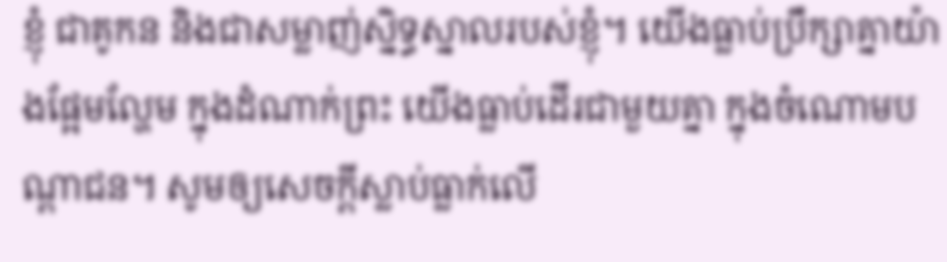ខ្ញុំ ជាគូកន និងជាសម្លាញ់ស្និទ្ធស្នាលរបស់ខ្ញុំ។ យើងធ្លាប់ប្រឹក្សាគ្នាយ៉ាងផ្អែមល្ហែម ក្នុងដំណាក់ព្រះ យើងធ្លាប់ដើរជាមួយគ្នា ក្នុងចំណោមបណ្ដាជន។ សូមឲ្យសេចក្ដីស្លាប់ធ្លាក់លើ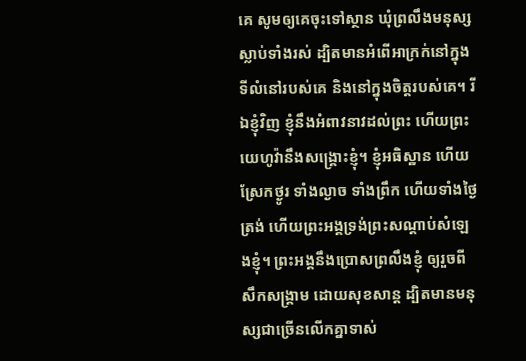គេ សូមឲ្យគេចុះទៅស្ថាន ឃុំព្រលឹងមនុស្សស្លាប់ទាំងរស់ ដ្បិតមានអំពើអាក្រក់នៅក្នុងទីលំនៅរបស់គេ និងនៅក្នុងចិត្តរបស់គេ។ រីឯខ្ញុំវិញ ខ្ញុំនឹងអំពាវនាវដល់ព្រះ ហើយព្រះយេហូវ៉ានឹងសង្គ្រោះខ្ញុំ។ ខ្ញុំអធិស្ឋាន ហើយស្រែកថ្ងូរ ទាំងល្ងាច ទាំងព្រឹក ហើយទាំងថ្ងៃត្រង់ ហើយព្រះអង្គទ្រង់ព្រះសណ្ដាប់សំឡេងខ្ញុំ។ ព្រះអង្គនឹងប្រោសព្រលឹងខ្ញុំ ឲ្យរួចពីសឹកសង្គ្រាម ដោយសុខសាន្ត ដ្បិតមានមនុស្សជាច្រើនលើកគ្នាទាស់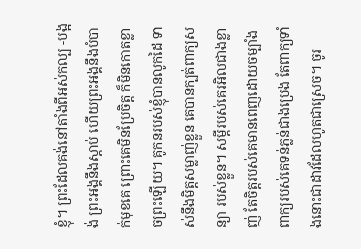ខ្ញុំ។ ព្រះដែលគង់នៅតាំងពីអស់កល្ប -បង្អង់ ព្រះអង្គនឹងស្ដាប់ ហើយព្រះអង្គនឹងបំបាក់មុខគេ ព្រោះគេមិនប្រែចិត្ត ក៏មិនកោតខ្លាចព្រះឡើយ។ គូកនរបស់ខ្ញុំបានលូកដៃ ទាស់នឹងមិត្តសម្លាញ់ខ្លួន គេបានក្បត់ពាក្យសន្យា របស់ខ្លួន។ សម្ដីរបស់គេរអិលជាងខ្លាញ់ តែចិត្តរបស់គេមានពេញដោយចម្បាំង ពាក្យរបស់គេទន់ភ្លន់ជាងប្រេង តែពាក្យទាំងនោះជាដាវដែលហូតជាស្រេច។ ចូរ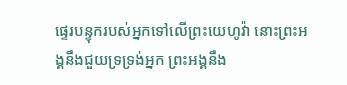ផ្ទេរបន្ទុករបស់អ្នកទៅលើព្រះយេហូវ៉ា នោះព្រះអង្គនឹងជួយទ្រទ្រង់អ្នក ព្រះអង្គនឹង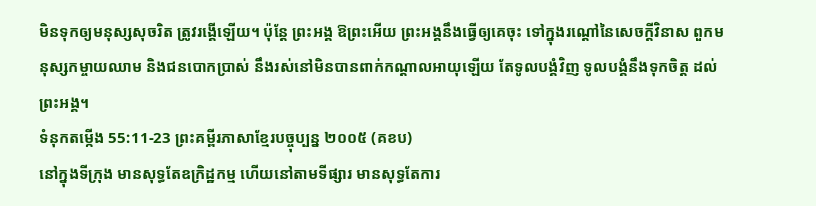មិនទុកឲ្យមនុស្សសុចរិត ត្រូវរង្គើឡើយ។ ប៉ុន្តែ ព្រះអង្គ ឱព្រះអើយ ព្រះអង្គនឹងធ្វើឲ្យគេចុះ ទៅក្នុងរណ្តៅនៃសេចក្ដីវិនាស ពួកមនុស្សកម្ចាយឈាម និងជនបោកប្រាស់ នឹងរស់នៅមិនបានពាក់កណ្ដាលអាយុឡើយ តែទូលបង្គំវិញ ទូលបង្គំនឹងទុកចិត្ត ដល់ព្រះអង្គ។
ទំនុកតម្កើង 55:11-23 ព្រះគម្ពីរភាសាខ្មែរបច្ចុប្បន្ន ២០០៥ (គខប)
នៅក្នុងទីក្រុង មានសុទ្ធតែឧក្រិដ្ឋកម្ម ហើយនៅតាមទីផ្សារ មានសុទ្ធតែការ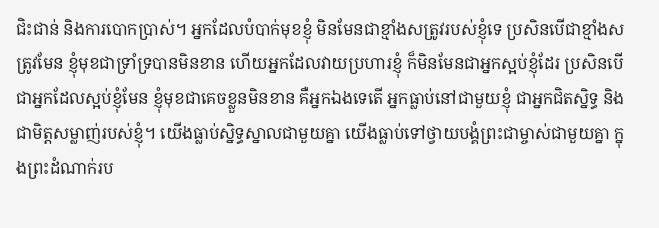ជិះជាន់ និងការបោកប្រាស់។ អ្នកដែលបំបាក់មុខខ្ញុំ មិនមែនជាខ្មាំងសត្រូវរបស់ខ្ញុំទេ ប្រសិនបើជាខ្មាំងសត្រូវមែន ខ្ញុំមុខជាទ្រាំទ្របានមិនខាន ហើយអ្នកដែលវាយប្រហារខ្ញុំ ក៏មិនមែនជាអ្នកស្អប់ខ្ញុំដែរ ប្រសិនបើជាអ្នកដែលស្អប់ខ្ញុំមែន ខ្ញុំមុខជាគេចខ្លួនមិនខាន គឺអ្នកឯងទេតើ អ្នកធ្លាប់នៅជាមួយខ្ញុំ ជាអ្នកជិតស្និទ្ធ និងជាមិត្តសម្លាញ់របស់ខ្ញុំ។ យើងធ្លាប់ស្និទ្ធស្នាលជាមួយគ្នា យើងធ្លាប់ទៅថ្វាយបង្គំព្រះជាម្ចាស់ជាមួយគ្នា ក្នុងព្រះដំណាក់រប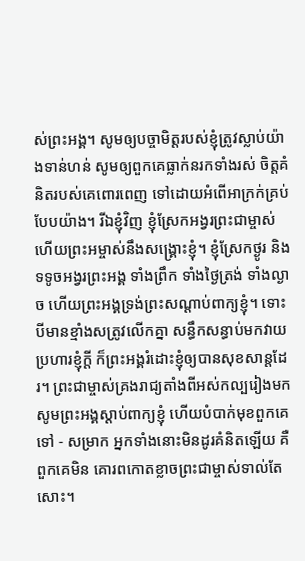ស់ព្រះអង្គ។ សូមឲ្យបច្ចាមិត្តរបស់ខ្ញុំត្រូវស្លាប់យ៉ាងទាន់ហន់ សូមឲ្យពួកគេធ្លាក់នរកទាំងរស់ ចិត្តគំនិតរបស់គេពោរពេញ ទៅដោយអំពើអាក្រក់គ្រប់បែបយ៉ាង។ រីឯខ្ញុំវិញ ខ្ញុំស្រែកអង្វរព្រះជាម្ចាស់ ហើយព្រះអម្ចាស់នឹងសង្គ្រោះខ្ញុំ។ ខ្ញុំស្រែកថ្ងូរ និងទទូចអង្វរព្រះអង្គ ទាំងព្រឹក ទាំងថ្ងៃត្រង់ ទាំងល្ងាច ហើយព្រះអង្គទ្រង់ព្រះសណ្ដាប់ពាក្យខ្ញុំ។ ទោះបីមានខ្មាំងសត្រូវលើកគ្នា សន្ធឹកសន្ធាប់មកវាយប្រហារខ្ញុំក្ដី ក៏ព្រះអង្គរំដោះខ្ញុំឲ្យបានសុខសាន្តដែរ។ ព្រះជាម្ចាស់គ្រងរាជ្យតាំងពីអស់កល្បរៀងមក សូមព្រះអង្គស្ដាប់ពាក្យខ្ញុំ ហើយបំបាក់មុខពួកគេទៅ - សម្រាក អ្នកទាំងនោះមិនដូរគំនិតឡើយ គឺពួកគេមិន គោរពកោតខ្លាចព្រះជាម្ចាស់ទាល់តែសោះ។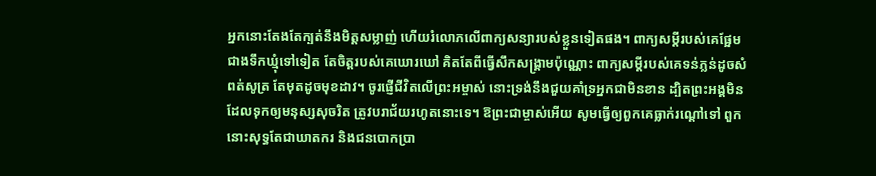អ្នកនោះតែងតែក្បត់នឹងមិត្តសម្លាញ់ ហើយរំលោភលើពាក្យសន្យារបស់ខ្លួនទៀតផង។ ពាក្យសម្ដីរបស់គេផ្អែមជាងទឹកឃ្មុំទៅទៀត តែចិត្តរបស់គេឃោរឃៅ គិតតែពីធ្វើសឹកសង្គ្រាមប៉ុណ្ណោះ ពាក្យសម្ដីរបស់គេទន់ភ្លន់ដូចសំពត់សូត្រ តែមុតដូចមុខដាវ។ ចូរផ្ញើជីវិតលើព្រះអម្ចាស់ នោះទ្រង់នឹងជួយគាំទ្រអ្នកជាមិនខាន ដ្បិតព្រះអង្គមិនដែលទុកឲ្យមនុស្សសុចរិត ត្រូវបរាជ័យរហូតនោះទេ។ ឱព្រះជាម្ចាស់អើយ សូមធ្វើឲ្យពួកគេធ្លាក់រណ្ដៅទៅ ពួកនោះសុទ្ធតែជាឃាតករ និងជនបោកប្រា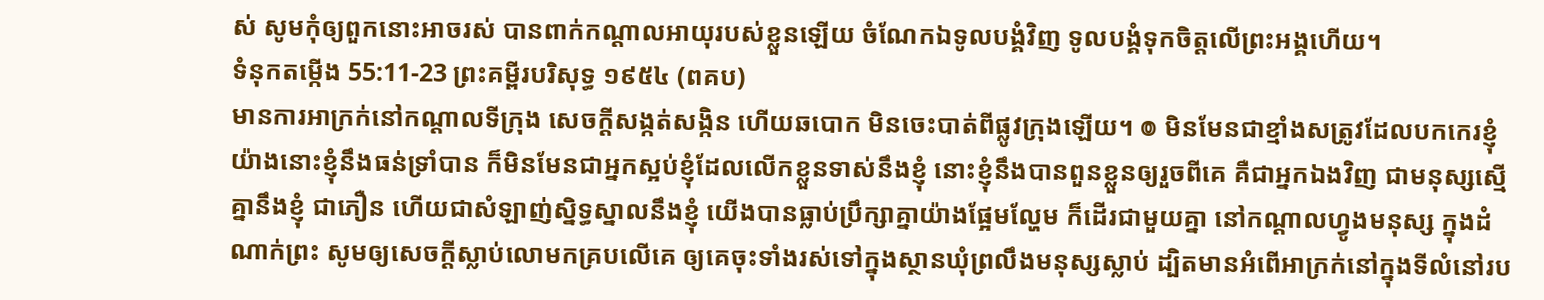ស់ សូមកុំឲ្យពួកនោះអាចរស់ បានពាក់កណ្ដាលអាយុរបស់ខ្លួនឡើយ ចំណែកឯទូលបង្គំវិញ ទូលបង្គំទុកចិត្តលើព្រះអង្គហើយ។
ទំនុកតម្កើង 55:11-23 ព្រះគម្ពីរបរិសុទ្ធ ១៩៥៤ (ពគប)
មានការអាក្រក់នៅកណ្តាលទីក្រុង សេចក្ដីសង្កត់សង្កិន ហើយឆបោក មិនចេះបាត់ពីផ្លូវក្រុងឡើយ។ ៙ មិនមែនជាខ្មាំងសត្រូវដែលបកកេរខ្ញុំ យ៉ាងនោះខ្ញុំនឹងធន់ទ្រាំបាន ក៏មិនមែនជាអ្នកស្អប់ខ្ញុំដែលលើកខ្លួនទាស់នឹងខ្ញុំ នោះខ្ញុំនឹងបានពួនខ្លួនឲ្យរួចពីគេ គឺជាអ្នកឯងវិញ ជាមនុស្សស្មើគ្នានឹងខ្ញុំ ជាភឿន ហើយជាសំឡាញ់ស្និទ្ធស្នាលនឹងខ្ញុំ យើងបានធ្លាប់ប្រឹក្សាគ្នាយ៉ាងផ្អែមល្ហែម ក៏ដើរជាមួយគ្នា នៅកណ្តាលហ្វូងមនុស្ស ក្នុងដំណាក់ព្រះ សូមឲ្យសេចក្ដីស្លាប់លោមកគ្របលើគេ ឲ្យគេចុះទាំងរស់ទៅក្នុងស្ថានឃុំព្រលឹងមនុស្សស្លាប់ ដ្បិតមានអំពើអាក្រក់នៅក្នុងទីលំនៅរប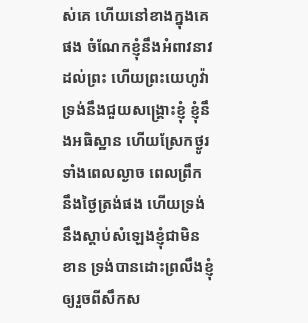ស់គេ ហើយនៅខាងក្នុងគេផង ចំណែកខ្ញុំនឹងអំពាវនាវដល់ព្រះ ហើយព្រះយេហូវ៉ាទ្រង់នឹងជួយសង្គ្រោះខ្ញុំ ខ្ញុំនឹងអធិស្ឋាន ហើយស្រែកថ្ងូរ ទាំងពេលល្ងាច ពេលព្រឹក នឹងថ្ងៃត្រង់ផង ហើយទ្រង់នឹងស្តាប់សំឡេងខ្ញុំជាមិនខាន ទ្រង់បានដោះព្រលឹងខ្ញុំ ឲ្យរួចពីសឹកស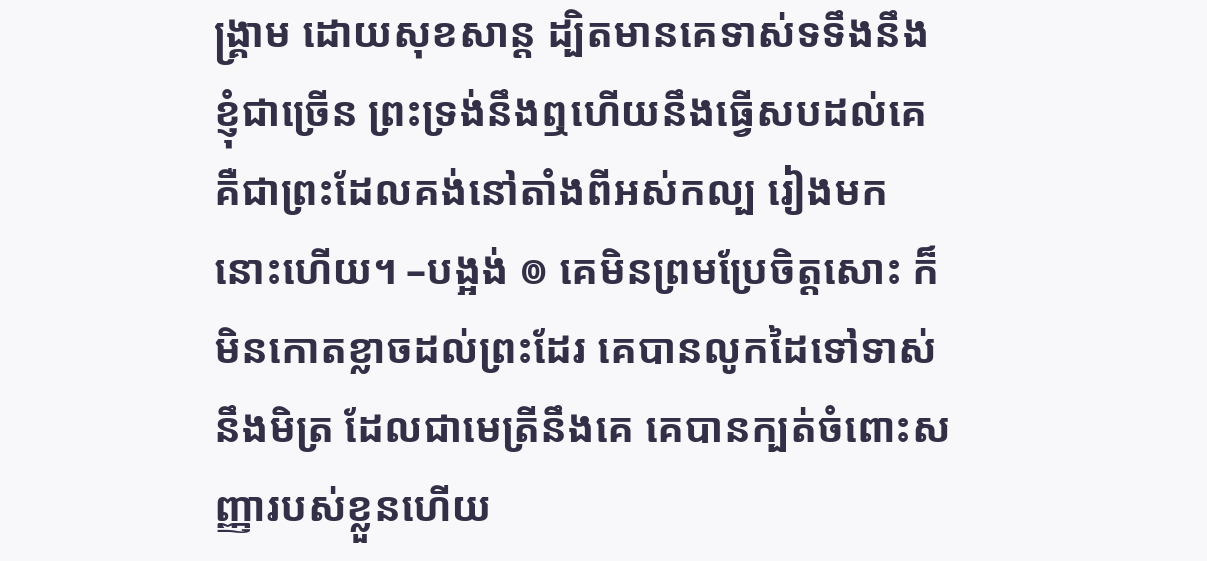ង្គ្រាម ដោយសុខសាន្ត ដ្បិតមានគេទាស់ទទឹងនឹងខ្ញុំជាច្រើន ព្រះទ្រង់នឹងឮហើយនឹងធ្វើសបដល់គេ គឺជាព្រះដែលគង់នៅតាំងពីអស់កល្ប រៀងមកនោះហើយ។ –បង្អង់ ៙ គេមិនព្រមប្រែចិត្តសោះ ក៏មិនកោតខ្លាចដល់ព្រះដែរ គេបានលូកដៃទៅទាស់នឹងមិត្រ ដែលជាមេត្រីនឹងគេ គេបានក្បត់ចំពោះសញ្ញារបស់ខ្លួនហើយ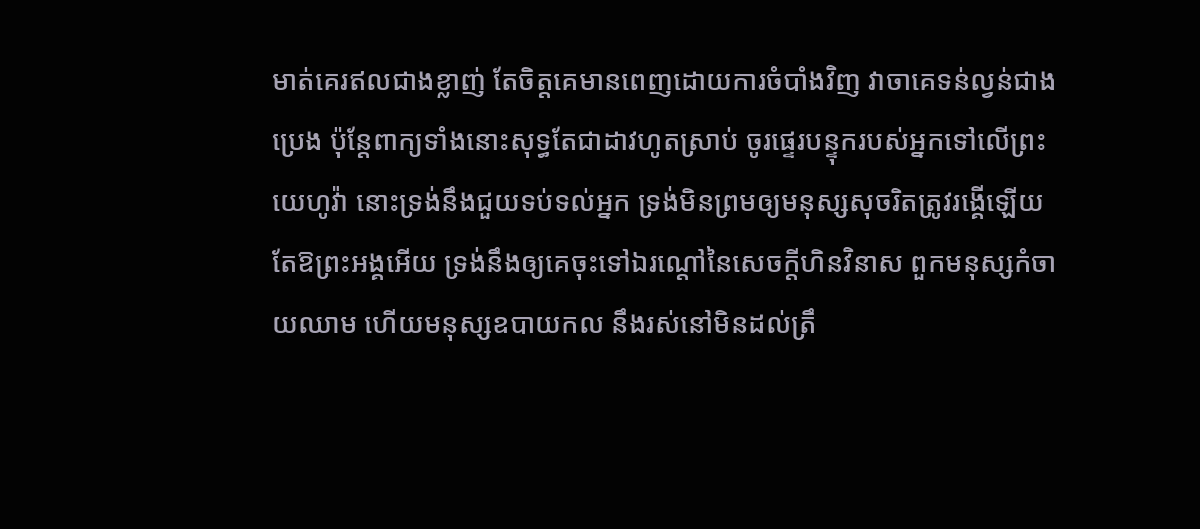មាត់គេរឥលជាងខ្លាញ់ តែចិត្តគេមានពេញដោយការចំបាំងវិញ វាចាគេទន់ល្វន់ជាងប្រេង ប៉ុន្តែពាក្យទាំងនោះសុទ្ធតែជាដាវហូតស្រាប់ ចូរផ្ទេរបន្ទុករបស់អ្នកទៅលើព្រះយេហូវ៉ា នោះទ្រង់នឹងជួយទប់ទល់អ្នក ទ្រង់មិនព្រមឲ្យមនុស្សសុចរិតត្រូវរង្គើឡើយ តែឱព្រះអង្គអើយ ទ្រង់នឹងឲ្យគេចុះទៅឯរណ្តៅនៃសេចក្ដីហិនវិនាស ពួកមនុស្សកំចាយឈាម ហើយមនុស្សឧបាយកល នឹងរស់នៅមិនដល់ត្រឹ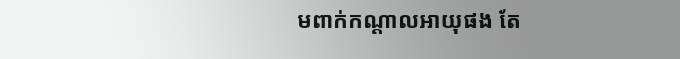មពាក់កណ្តាលអាយុផង តែ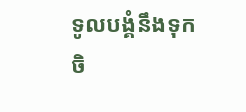ទូលបង្គំនឹងទុកចិ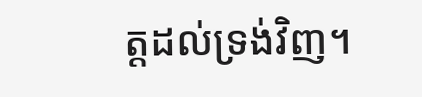ត្តដល់ទ្រង់វិញ។